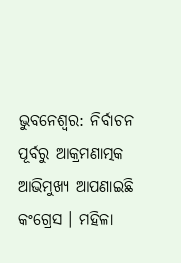ଭୁବନେଶ୍ବର: ନିର୍ବାଚନ ପୂର୍ବରୁ ଆକ୍ରମଣାତ୍ମକ ଆଭିମୁଖ୍ୟ ଆପଣାଇଛି କଂଗ୍ରେସ । ମହିଳା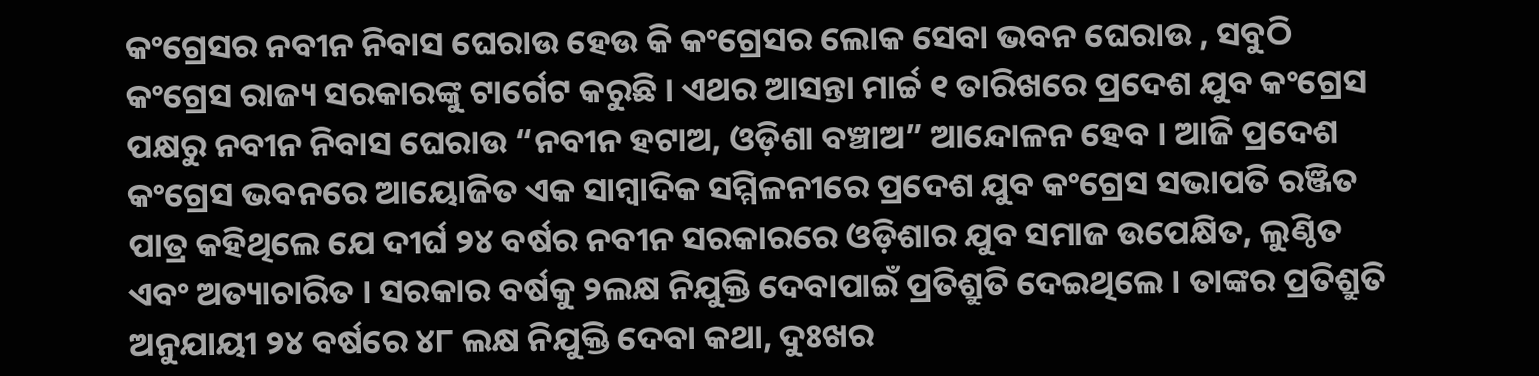କଂଗ୍ରେସର ନବୀନ ନିବାସ ଘେରାଉ ହେଉ କି କଂଗ୍ରେସର ଲୋକ ସେବା ଭବନ ଘେରାଉ , ସବୁଠି କଂଗ୍ରେସ ରାଜ୍ୟ ସରକାରଙ୍କୁ ଟାର୍ଗେଟ କରୁଛି । ଏଥର ଆସନ୍ତା ମାର୍ଚ୍ଚ ୧ ତାରିଖରେ ପ୍ରଦେଶ ଯୁବ କଂଗ୍ରେସ ପକ୍ଷରୁ ନବୀନ ନିବାସ ଘେରାଉ “ନବୀନ ହଟାଅ, ଓଡ଼ିଶା ବଞ୍ଚାଅ” ଆନ୍ଦୋଳନ ହେବ । ଆଜି ପ୍ରଦେଶ କଂଗ୍ରେସ ଭବନରେ ଆୟୋଜିତ ଏକ ସାମ୍ବାଦିକ ସମ୍ମିଳନୀରେ ପ୍ରଦେଶ ଯୁବ କଂଗ୍ରେସ ସଭାପତି ରଞ୍ଜିତ ପାତ୍ର କହିଥିଲେ ଯେ ଦୀର୍ଘ ୨୪ ବର୍ଷର ନବୀନ ସରକାରରେ ଓଡ଼ିଶାର ଯୁବ ସମାଜ ଉପେକ୍ଷିତ, ଲୁଣ୍ଠିତ ଏବଂ ଅତ୍ୟାଚାରିତ । ସରକାର ବର୍ଷକୁ ୨ଲକ୍ଷ ନିଯୁକ୍ତି ଦେବାପାଇଁ ପ୍ରତିଶ୍ରୁତି ଦେଇଥିଲେ । ତାଙ୍କର ପ୍ରତିଶ୍ରୁତି ଅନୁଯାୟୀ ୨୪ ବର୍ଷରେ ୪୮ ଲକ୍ଷ ନିଯୁକ୍ତି ଦେବା କଥା, ଦୁଃଖର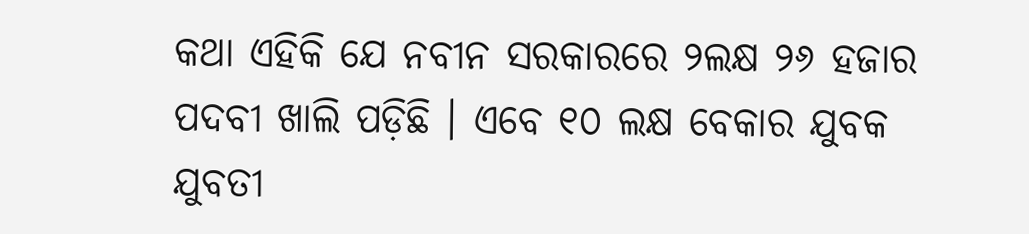କଥା ଏହିକି ଯେ ନବୀନ ସରକାରରେ ୨ଲକ୍ଷ ୨୬ ହଜାର ପଦବୀ ଖାଲି ପଡ଼ିଛି । ଏବେ ୧୦ ଲକ୍ଷ ବେକାର ଯୁବକ ଯୁବତୀ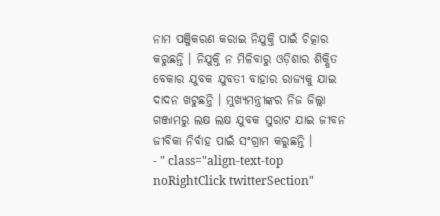ନାମ ପଞ୍ଜିକରଣ କରାଇ ନିଯୁକ୍ତି ପାଇଁ ଚିତ୍କାର କରୁଛନ୍ତି । ନିଯୁକ୍ତି ନ ମିଳିବାରୁ ଓଡ଼ିଶାର ଶିକ୍ଷିତ ବେକାର ଯୁବକ ଯୁବତୀ ବାହାର ରାଜ୍ୟକୁ ଯାଇ ଦାଦନ ଖଟୁଛନ୍ତି । ମୁଖ୍ୟମନ୍ତ୍ରୀଙ୍କର ନିଜ ଜିଲ୍ଲା ଗଞ୍ଜାମରୁ ଲକ୍ଷ ଲକ୍ଷ ଯୁବକ ସୁରାଟ ଯାଇ ଜୀବନ ଜୀବିକା ନିର୍ବାହ ପାଇଁ ସଂଗ୍ରାମ କରୁଛନ୍ତି ।
- " class="align-text-top noRightClick twitterSection"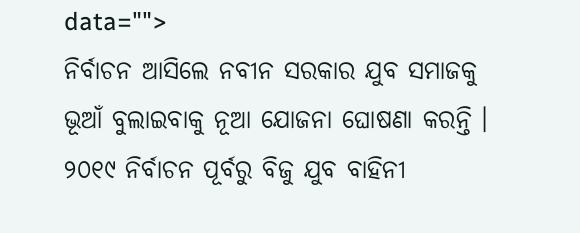data="">
ନିର୍ବାଚନ ଆସିଲେ ନବୀନ ସରକାର ଯୁବ ସମାଜକୁ ଭୂଆଁ ବୁଲାଇବାକୁ ନୂଆ ଯୋଜନା ଘୋଷଣା କରନ୍ତି । ୨୦୧୯ ନିର୍ବାଚନ ପୂର୍ବରୁ ବିଜୁ ଯୁବ ବାହିନୀ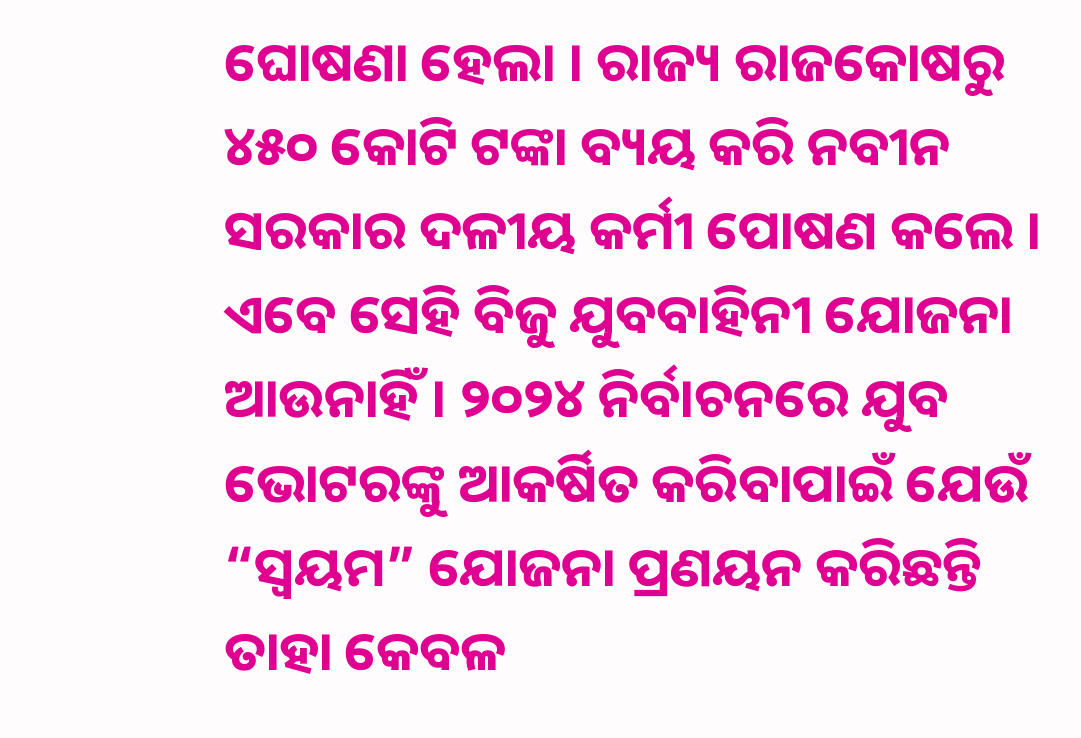ଘୋଷଣା ହେଲା । ରାଜ୍ୟ ରାଜକୋଷରୁ ୪୫୦ କୋଟି ଟଙ୍କା ବ୍ୟୟ କରି ନବୀନ ସରକାର ଦଳୀୟ କର୍ମୀ ପୋଷଣ କଲେ । ଏବେ ସେହି ବିଜୁ ଯୁବବାହିନୀ ଯୋଜନା ଆଉନାହିଁ । ୨୦୨୪ ନିର୍ବାଚନରେ ଯୁବ ଭୋଟରଙ୍କୁ ଆକର୍ଷିତ କରିବାପାଇଁ ଯେଉଁ “ସ୍ବୟମ” ଯୋଜନା ପ୍ରଣୟନ କରିଛନ୍ତି ତାହା କେବଳ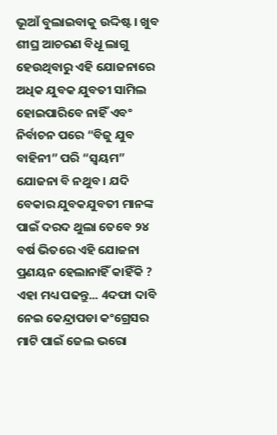ଭୂଆଁ ବୁଲାଇବାକୁ ଉଦ୍ଦିଷ୍ଟ । ଖୁବ ଶୀଘ୍ର ଆଚରଣ ବିଧୂ ଲାଗୁ ହେଉଥିବାରୁ ଏହି ଯୋଜନାରେ ଅଧିକ ଯୁବକ ଯୁବତୀ ସାମିଲ ହୋଇପାରିବେ ନାହିଁ ଏବଂ ନିର୍ବାଚନ ପରେ “ବିଜୁ ଯୁବ ବାହିନୀ” ପରି “ସ୍ବୟମ” ଯୋଜନା ବି ନଥୁବ । ଯଦି ବେକାର ଯୁବକଯୁବତୀ ମାନଙ୍କ ପାଇଁ ଦରଦ ଥୁଲା ତେବେ ୨୪ ବର୍ଷ ଭିତରେ ଏହି ଯୋଜନା ପ୍ରଣୟନ ହେଲାନାହିଁ କାହିଁକି ?
ଏହା ମଧ୍ୟ ପଢନ୍ତୁ... 4ଦଫା ଦାବି ନେଇ କେନ୍ଦ୍ରାପଡା କଂଗ୍ରେସର ମାଟି ପାଇଁ ଜେଲ ଭରୋ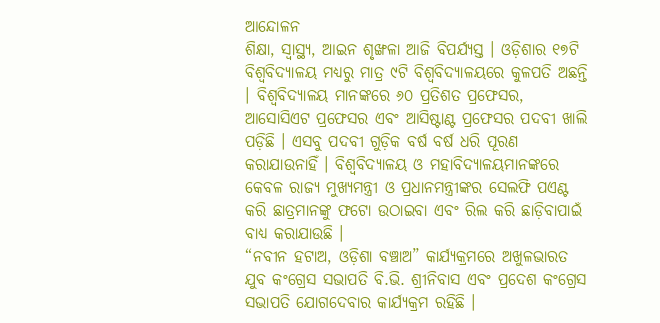ଆନ୍ଦୋଳନ
ଶିକ୍ଷା, ସ୍ବାସ୍ଥ୍ୟ, ଆଇନ ଶୃଙ୍ଖଳା ଆଜି ବିପର୍ଯ୍ୟସ୍ତ । ଓଡ଼ିଶାର ୧୭ଟି ବିଶ୍ଵବିଦ୍ୟାଳୟ ମଧ୍ୟରୁ ମାତ୍ର ୯ଟି ବିଶ୍ଵବିଦ୍ୟାଳୟରେ କୁଳପତି ଅଛନ୍ତି । ବିଶ୍ଵବିଦ୍ୟାଳୟ ମାନଙ୍କରେ ୬୦ ପ୍ରତିଶତ ପ୍ରଫେସର, ଆସୋସିଏଟ ପ୍ରଫେସର ଏବଂ ଆସିଷ୍ଟାଣ୍ଟ ପ୍ରଫେସର ପଦବୀ ଖାଲି ପଡ଼ିଛି । ଏସବୁ ପଦବୀ ଗୁଡ଼ିକ ବର୍ଷ ବର୍ଷ ଧରି ପୂରଣ କରାଯାଉନାହିଁ । ବିଶ୍ୱବିଦ୍ୟାଳୟ ଓ ମହାବିଦ୍ୟାଳୟମାନଙ୍କରେ କେବଳ ରାଜ୍ୟ ମୁଖ୍ୟମନ୍ତ୍ରୀ ଓ ପ୍ରଧାନମନ୍ତ୍ରୀଙ୍କର ସେଲଫି ପଏଣ୍ଟ କରି ଛାତ୍ରମାନଙ୍କୁ ଫଟୋ ଉଠାଇବା ଏବଂ ରିଲ କରି ଛାଡ଼ିବାପାଇଁ ବାଧ୍ୟ କରାଯାଉଛି ।
“ନବୀନ ହଟାଅ, ଓଡ଼ିଶା ବଞ୍ଚାଅ” କାର୍ଯ୍ୟକ୍ରମରେ ଅଖୁଳଭାରତ ଯୁବ କଂଗ୍ରେସ ସଭାପତି ବି.ଭି. ଶ୍ରୀନିବାସ ଏବଂ ପ୍ରଦେଶ କଂଗ୍ରେସ ସଭାପତି ଯୋଗଦେବାର କାର୍ଯ୍ୟକ୍ରମ ରହିଛି ।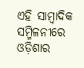ଏହି ସାମ୍ବାଦିକ ସମ୍ମିଳନୀରେ ଓଡ଼ିଶାର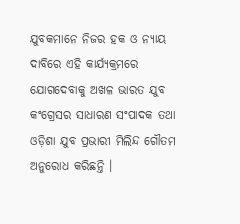ଯୁବକମାନେ ନିଜର ହକ ଓ ନ୍ୟାୟ ଦାବିରେ ଏହି କାର୍ଯ୍ୟକ୍ରମରେ ଯୋଗଦେବାକୁ ଅଖଳ ଭାରତ ଯୁବ କଂଗ୍ରେସର ସାଧାରଣ ସଂପାଦକ ତଥା ଓଡ଼ିଶା ଯୁବ ପ୍ରଭାରୀ ମିଲିନ୍ଦ ଗୌତମ ଅନୁରୋଧ କରିଛନ୍ତି ।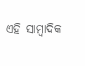ଏହି ସାମ୍ବାଦିକ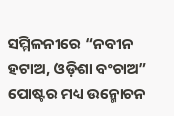ସମ୍ମିଳନୀରେ “ନବୀନ ହଟାଅ, ଓଡ଼ିଶା ବଂଚାଅ” ପୋଷ୍ଟର ମଧ୍ୟ ଉନ୍ମୋଚନ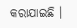କରାଯାଇଛି ।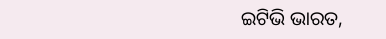ଇଟିଭି ଭାରତ,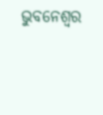ଭୁବନେଶ୍ବର